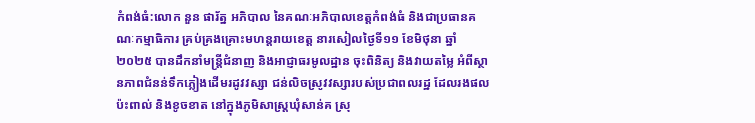កំពង់ធំ:លោក នួន ផារ័ត្ន អភិបាល នៃគណៈអភិបាលខេត្តកំពង់ធំ និងជាប្រធានគណៈកម្មាធិការ គ្រប់គ្រងគ្រោះមហន្តរាយខេត្ត នារសៀលថ្ងៃទី១១ ខែមិថុនា ឆ្នាំ២០២៥ បានដឹកនាំមន្ត្រីជំនាញ និងអាជ្ញាធរមូលដ្ឋាន ចុះពិនិត្យ និងវាយតម្លៃ អំពីស្ថានភាពជំនន់ទឹកភ្លៀងដើមរដូវវស្សា ជន់លិចស្រូវវស្សារបស់ប្រជាពលរដ្ឋ ដែលរងផលប៉ះពាល់ និងខូចខាត នៅក្នុងភូមិសាស្ត្រឃុំសាន់គ ស្រុ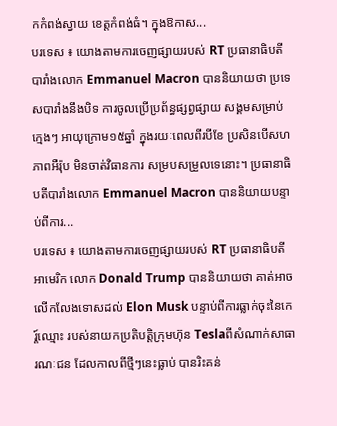កកំពង់ស្វាយ ខេត្តកំពង់ធំ។ ក្នុងឱកាស...
បរទេស ៖ យោងតាមការចេញផ្សាយរបស់ RT ប្រធានាធិបតី បារាំងលោក Emmanuel Macron បាននិយាយថា ប្រទេសបារាំងនឹងបិទ ការចូលប្រើប្រព័ន្ធផ្សព្វផ្សាយ សង្គមសម្រាប់ ក្មេងៗ អាយុក្រោម១៥ឆ្នាំ ក្នុងរយៈពេលពីរបីខែ ប្រសិនបើសហភាពអឺរ៉ុប មិនចាត់វិធានការ សម្របសម្រួលទេនោះ។ ប្រធានាធិបតីបារាំងលោក Emmanuel Macron បាននិយាយបន្ទាប់ពីការ...
បរទេស ៖ យោងតាមការចេញផ្សាយរបស់ RT ប្រធានាធិបតីអាមេរិក លោក Donald Trump បាននិយាយថា គាត់អាចលើកលែងទោសដល់ Elon Musk បន្ទាប់ពីការធ្លាក់ចុះនៃកេរ្ត៍ឈ្មោះ របស់នាយកប្រតិបត្តិក្រុមហ៊ុន Teslaពីសំណាក់សាធារណៈជន ដែលកាលពីថ្មីៗនេះធ្លាប់ បានរិះគន់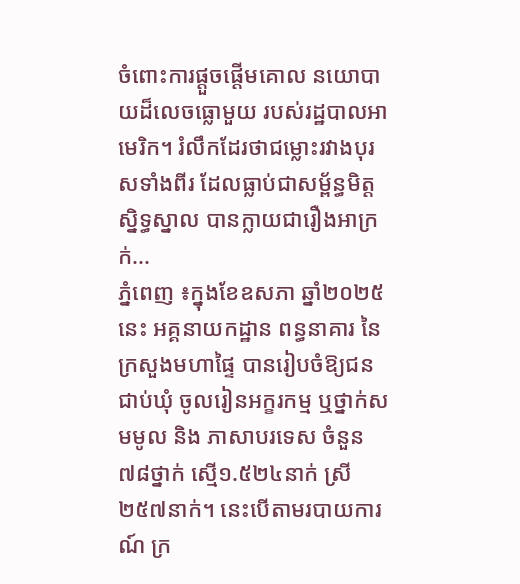ចំពោះការផ្តួចផ្តើមគោល នយោបាយដ៏លេចធ្លោមួយ របស់រដ្ឋបាលអាមេរិក។ រំលឹកដែរថាជម្លោះរវាងបុរសទាំងពីរ ដែលធ្លាប់ជាសម្ព័ន្ធមិត្តស្និទ្ធស្នាល បានក្លាយជារឿងអាក្រក់...
ភ្នំពេញ ៖ក្នុងខែឧសភា ឆ្នាំ២០២៥នេះ អគ្គនាយកដ្ឋាន ពន្ធនាគារ នៃក្រសួងមហាផ្ទៃ បានរៀបចំឱ្យជនជាប់ឃុំ ចូលរៀនអក្ខរកម្ម ឬថ្នាក់សមមូល និង ភាសាបរទេស ចំនួន៧៨ថ្នាក់ ស្មើ១.៥២៤នាក់ ស្រី២៥៧នាក់។ នេះបើតាមរបាយការណ៍ ក្រ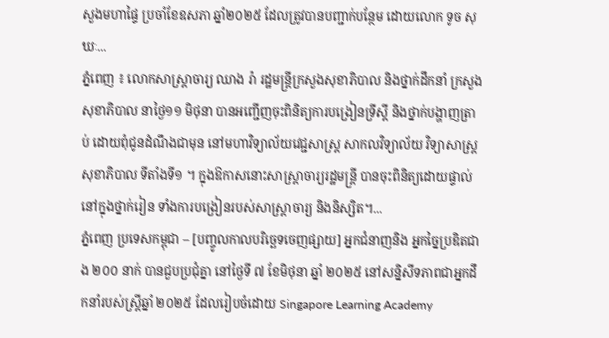សួងមហាផ្ទៃ ប្រចាំខែឧសភា ឆ្នាំ២០២៥ ដែលត្រូវបានបញ្ជាក់បន្ថែម ដោយលោក ទូច សុឃៈ...
ភ្នំពេញ ៖ លោកសាស្រ្តាចារ្យ ឈាង រ៉ា រដ្ឋមន្រ្តីក្រសួងសុខាភិបាល និងថ្នាក់ដឹកនាំ ក្រសួងសុខាភិបាល នាថ្ងៃ១១ មិថុនា បានអញ្ជើញចុះពិនិត្យការបង្រៀនទ្រីស្តី និងថ្នាក់បង្ហាញត្រាប់ ដោយពុំជូនដំណឹងជាមុន នៅមហាវិទ្យាល័យវេជ្ជសាស្រ្ត សាកលវិទ្យាល័យ វិទ្យាសាស្រ្តសុខាភិបាល ទីតាំងទី១ ។ ក្នុងឱកាសនោះសាស្រ្តាចារ្យរដ្ឋមន្រ្តី បានចុះពិនិត្យដោយផ្ទាល់នៅក្នុងថ្នាក់រៀន ទាំងការបង្រៀនរបស់សាស្រ្តាចារ្យ និងនិស្សិត។...
ភ្នំពេញ ប្រទេសកម្ពុជា – [បញ្ចូលកាលបរិច្ឆេទចេញផ្សាយ] អ្នកជំនាញនិង អ្នកច្នៃប្រឌិតជាង ២០០ នាក់ បានជួបប្រជុំគ្នា នៅថ្ងៃទី ៧ ខែមិថុនា ឆ្នាំ ២០២៥ នៅសន្និសីទភាពជាអ្នកដឹកនាំរបស់ស្ត្រីឆ្នាំ ២០២៥ ដែលរៀបចំដោយ Singapore Learning Academy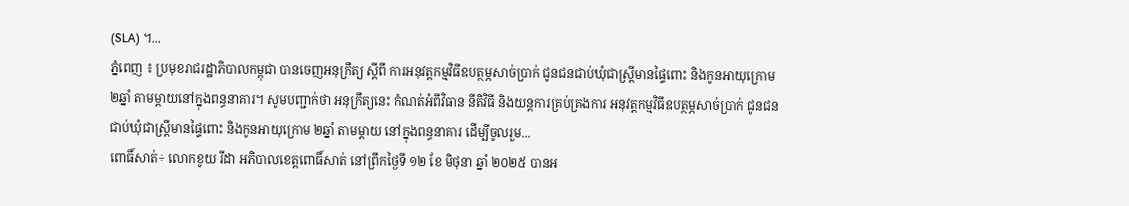(SLA) ។...
ភ្នំពេញ ៖ ប្រមុខរាជរដ្ឋាភិបាលកម្ពុជា បានចេញអនុក្រឹត្យ ស្តីពី ការអនុវត្តកម្មវិធីឧបត្ថម្ភសាច់ប្រាក់ ជូនជនជាប់ឃុំជាស្ត្រីមានផ្ទៃពោះ និងកូនអាយុក្រោម ២ឆ្នាំ តាមម្តាយនៅក្នុងពន្ធនាគារ។ សូមបញ្ជាក់ថា អនុក្រឹត្យនេះ កំណត់អំពីវិធាន នីតិវិធី និងយន្តការគ្រប់គ្រងការ អនុវត្តកម្មវិធីឧបត្ថម្ភសាច់ប្រាក់ ជូនជនជាប់ឃុំជាស្ត្រីមានផ្ទៃពោះ និងកូនអាយុក្រោម ២ឆ្នាំ តាមម្តាយ នៅក្នុងពន្ធនាគារ ដើម្បីចូលរួម...
ពោធិ៍សាត់÷ លោកខូយ រីដា អភិបាលខេត្តពោធិ៍សាត់ នៅព្រឹកថ្ងៃទី ១២ ខែ មិថុនា ឆ្នាំ ២០២៥ បានអ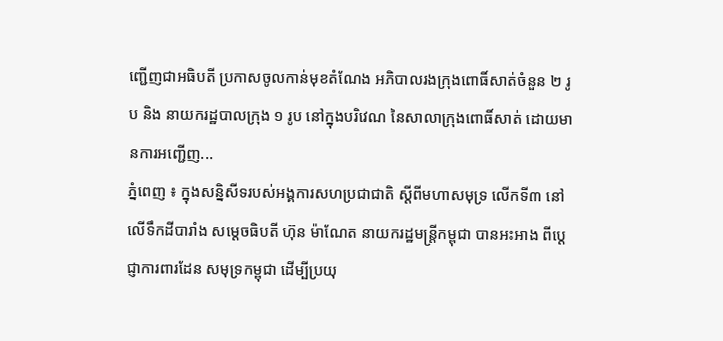ញ្ជើញជាអធិបតី ប្រកាសចូលកាន់មុខតំណែង អភិបាលរងក្រុងពោធិ៍សាត់ចំនួន ២ រូប និង នាយករដ្ឋបាលក្រុង ១ រូប នៅក្នុងបរិវេណ នៃសាលាក្រុងពោធិ៍សាត់ ដោយមានការអញ្ជើញ...
ភ្នំពេញ ៖ ក្នុងសន្និសីទរបស់អង្គការសហប្រជាជាតិ ស្តីពីមហាសមុទ្រ លើកទី៣ នៅលើទឹកដីបារាំង សម្តេចធិបតី ហ៊ុន ម៉ាណែត នាយករដ្ឋមន្ត្រីកម្ពុជា បានអះអាង ពីប្តេជ្ញាការពារដែន សមុទ្រកម្ពុជា ដើម្បីប្រយុ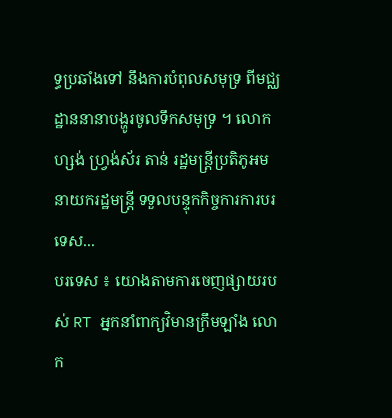ទ្ធប្រឆាំងទៅ នឹងការបំពុលសមុទ្រ ពីមជ្ឈដ្ឋាននានាបង្ហូរចូលទឹកសមុទ្រ ។ លោកហ្សង់ ហ្វ្រង់ស័រ តាន់ រដ្ឋមន្ត្រីប្រតិភូអមនាយករដ្ឋមន្ត្រី ទទួលបន្ទុកកិច្ចការការបរទេស...
បរទេស ៖ យោងតាមការចេញផ្សាយរបស់ RT អ្នកនាំពាក្យវិមានក្រឹមឡាំង លោក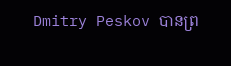Dmitry Peskov បានព្រ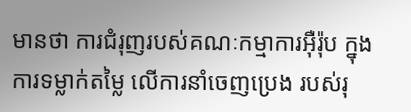មានថា ការជំរុញរបស់គណៈកម្មាការអ៊ឺរ៉ុប ក្នុងការទម្លាក់តម្លៃ លើការនាំចេញប្រេង របស់រុ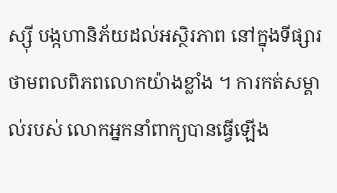ស្ស៊ី បង្កហានិភ័យដល់អស្ថិរភាព នៅក្នុងទីផ្សារ ថាមពលពិភពលោកយ៉ាងខ្លាំង ។ ការកត់សម្គាល់របស់ លោកអ្នកនាំពាក្យបានធ្វើឡើង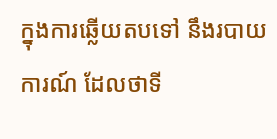ក្នុងការឆ្លើយតបទៅ នឹងរបាយការណ៍ ដែលថាទី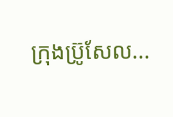ក្រុងប្រ៊ូសែល...